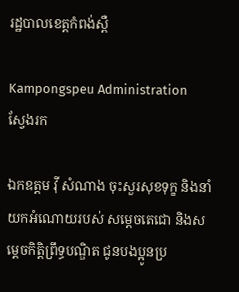រដ្ឋបាលខេត្តកំពង់ស្ពឺ

Kampongspeu Administration
ស្វែងរក

ឯកឧត្តម វ៉ី សំណាង ចុះសួរសុខទុក្ខ និងនាំយកអំណោយរបស់ សម្ដេចតេជោ និងសម្ដេចកិត្តិព្រឹទ្ធបណ្ឌិត ជូនបងប្អូនប្រ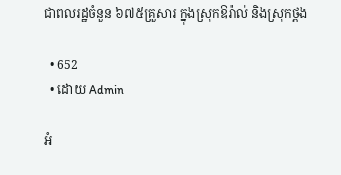ជាពលរដ្ឋចំនួន ៦៧៥គ្រួសារ ក្នុងស្រុកឱរ៉ាល់ និងស្រុកថ្ពង

  • 652
  • ដោយ Admin

អំ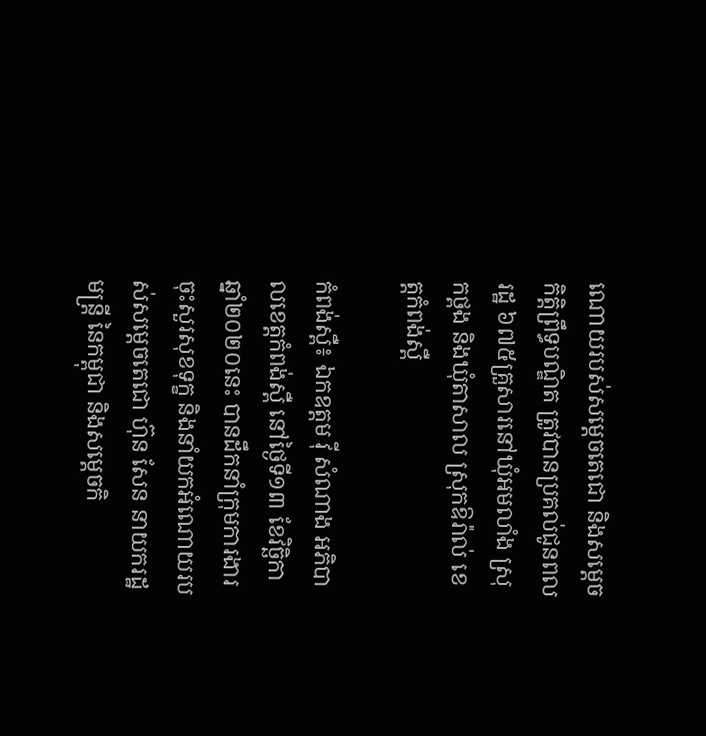ណោយរបស់សម្តេចតេជោ និងសម្តេចកិត្តិព្រឹទ្ធបណ្ឌិត ត្រូវបានប្រគល់ជូនពលរដ្ឋ ៦៧៥គ្រួសារនៅឃុំអមលាំង ស្រុកថ្ពង និងឃុំតាសាល ស្រុកឱរ៉ាល់ ខេត្តកំពង់ស្ពឺ

កំពង់ស្ពឺ៖ ឯកឧត្តម វ៉ី សំណាង អភិបាលខេត្តកំពង់ស្ពឺ នៅថ្ងៃទី១៣ ខែវិច្ឆិកា ឆ្នាំ២០២០នេះ បានដឹកនាំក្រុមការងារចុះសួរសុខទុក្ខ និងនាំយកអំណោយរបស់សម្ដេចតេជោ ហ៊ុន សែន នាយករដ្ឋមន្ត្រី នៃកម្ពុជា និងសម្ដេចកិ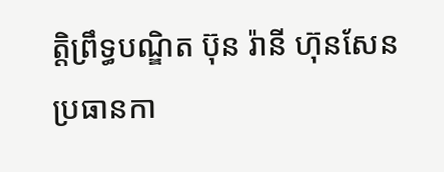ត្តិព្រឹទ្ធបណ្ឌិត ប៊ុន រ៉ានី ហ៊ុនសែន ប្រធានកា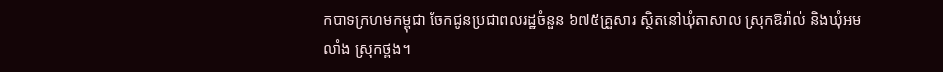កបាទក្រហមកម្ពុជា ចែកជូនប្រជាពលរដ្ឋចំនួន ៦៧៥គ្រួសារ ស្ថិតនៅឃុំតាសាល ស្រុកឱរ៉ាល់ និងឃុំអមលាំង ស្រុកថ្ពង។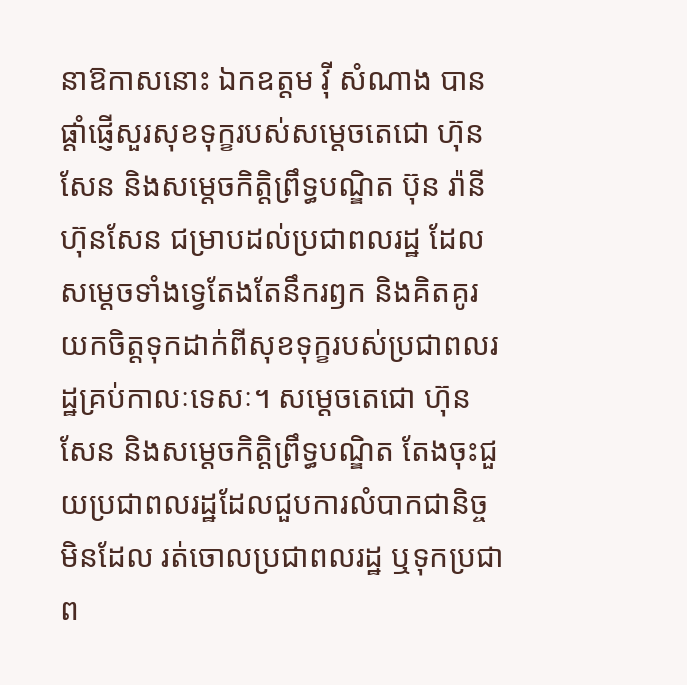នាឱកាសនោះ ឯកឧត្តម វ៉ី សំណាង បានផ្ដាំផ្ញើសួរសុខទុក្ខរបស់សម្ដេចតេជោ ហ៊ុន សែន និងសម្ដេចកិត្តិព្រឹទ្ធបណ្ឌិត ប៊ុន រ៉ានី ហ៊ុនសែន ជម្រាបដល់ប្រជាពលរដ្ឋ ដែលសម្ដេចទាំងទ្វេតែងតែនឹករឭក និងគិតគូរយកចិត្តទុកដាក់ពីសុខទុក្ខរបស់ប្រជាពលរដ្ឋគ្រប់កាលៈទេសៈ។ សម្ដេចតេជោ ហ៊ុន សែន និងសម្ដេចកិត្តិព្រឹទ្ធបណ្ឌិត តែងចុះជួយប្រជាពលរដ្ឋដែលជួបការលំបាកជានិច្ច មិនដែល រត់ចោលប្រជាពលរដ្ឋ ឬទុកប្រជាព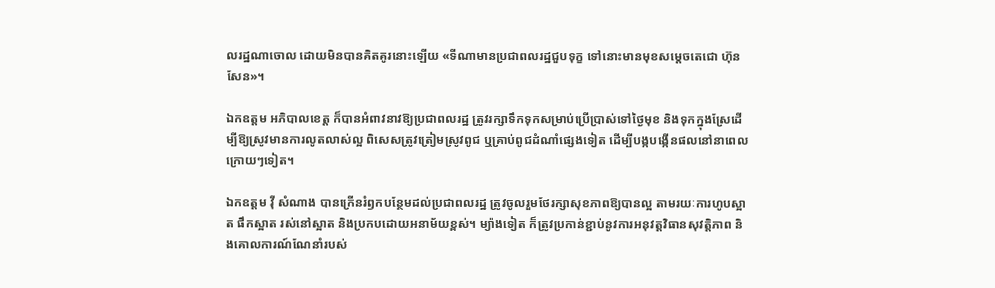លរដ្ឋណាចោល ដោយមិនបានគិតគូរនោះឡើយ «ទីណាមានប្រជាពលរដ្ឋជួបទុក្ខ ទៅនោះមានមុខសម្ដេចតេជោ ហ៊ុន សែន»។

ឯកឧត្តម អភិបាលខេត្ត ក៏បានអំពាវនាវឱ្យប្រជាពលរដ្ឋ ត្រូវរក្សាទឹកទុកសម្រាប់ប្រើប្រាស់ទៅថ្ងៃមុខ និងទុកក្នុងស្រែដើម្បីឱ្យស្រូវមានការលូតលាស់ល្អ ពិសេសត្រូវត្រៀមស្រូវពូជ ឬគ្រាប់ពូជដំណាំផ្សេងទៀត ដើម្បីបង្កបង្កើនផលនៅនាពេលក្រោយៗទៀត។

ឯកឧត្តម វ៉ី សំណាង បានក្រើនរំឭកបន្ថែមដល់ប្រជាពលរដ្ឋ ត្រូវចូលរួមថែរក្សាសុខភាពឱ្យបានល្អ តាមរយៈការហូបស្អាត ផឹកស្អាត រស់នៅស្អាត និងប្រកបដោយអនាម័យខ្ពស់។ ម្យ៉ាងទៀត ក៏ត្រូវប្រកាន់ខ្ជាប់នូវការអនុវត្តវិធានសុវត្តិភាព និងគោលការណ៍ណែនាំរបស់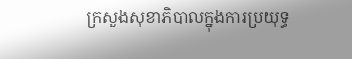ក្រសួងសុខាភិបាលក្នុងការប្រយុទ្ធ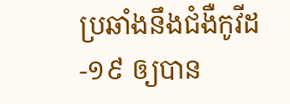ប្រឆាំងនឹងជំងឺកូវីដ-១៩ ឲ្យបាន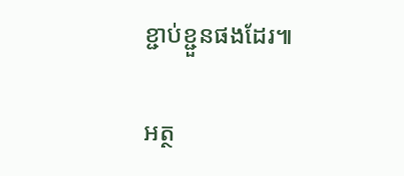ខ្ជាប់ខ្ជួនផងដែរ៕

អត្ថ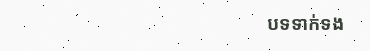បទទាក់ទង